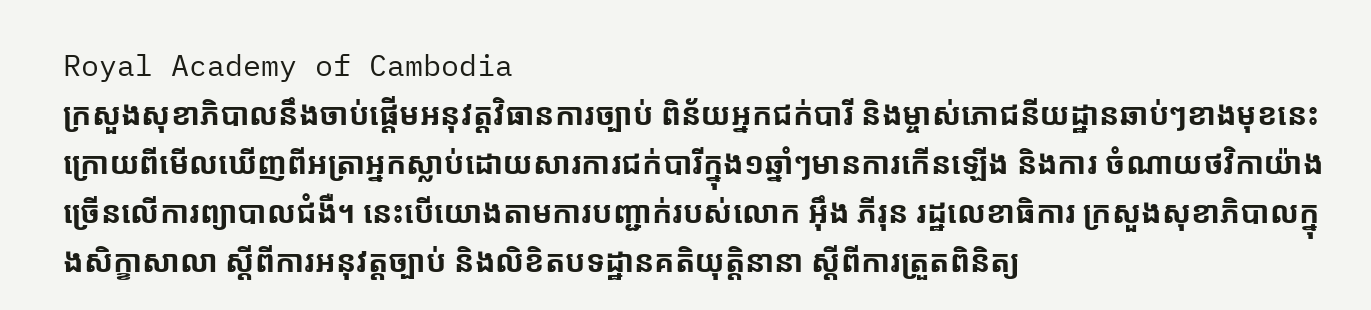Royal Academy of Cambodia
ក្រសួងសុខាភិបាលនឹងចាប់ផ្ដើមអនុវត្តវិធានការច្បាប់ ពិន័យអ្នកជក់បារី និងម្ចាស់ភោជនីយដ្ឋានឆាប់ៗខាងមុខនេះ ក្រោយពីមើលឃើញពីអត្រាអ្នកស្លាប់ដោយសារការជក់បារីក្នុង១ឆ្នាំៗមានការកើនឡើង និងការ ចំណាយថវិកាយ៉ាងច្រើនលើការព្យាបាលជំងឺ។ នេះបើយោងតាមការបញ្ជាក់របស់លោក អ៊ឹង ភីរុន រដ្ឋលេខាធិការ ក្រសួងសុខាភិបាលក្នុងសិក្ខាសាលា ស្ដីពីការអនុវត្តច្បាប់ និងលិខិតបទដ្ឋានគតិយុត្តិនានា ស្ដីពីការត្រួតពិនិត្យ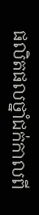ផលិតផលថ្នាំជក់កាលពី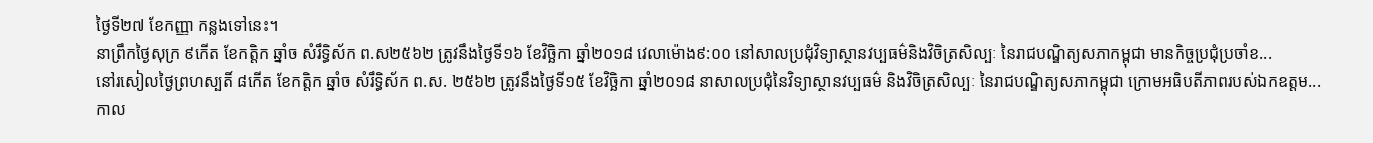ថ្ងៃទី២៧ ខែកញ្ញា កន្លងទៅនេះ។
នាព្រឹកថ្ងៃសុក្រ ៩កើត ខែកត្តិក ឆ្នាំច សំរឹទ្ធិស័ក ព.ស២៥៦២ ត្រូវនឹងថ្ងៃទី១៦ ខែវិច្ឆិកា ឆ្នាំ២០១៨ វេលាម៉ោង៩:០០ នៅសាលប្រជុំវិទ្យាស្ថានវប្បធម៌និងវិចិត្រសិល្បៈ នៃរាជបណ្ឌិត្យសភាកម្ពុជា មានកិច្ចប្រជុំប្រចាំខ...
នៅរសៀលថ្ងៃព្រហស្បតិ៍ ៨កើត ខែកត្តិក ឆ្នាំច សំរឹទ្ធិស័ក ព.ស. ២៥៦២ ត្រូវនឹងថ្ងៃទី១៥ ខែវិច្ឆិកា ឆ្នាំ២០១៨ នាសាលប្រជុំនៃវិទ្យាស្ថានវប្បធម៌ និងវិចិត្រសិល្បៈ នៃរាជបណ្ឌិត្យសភាកម្ពុជា ក្រោមអធិបតីភាពរបស់ឯកឧត្តម...
កាល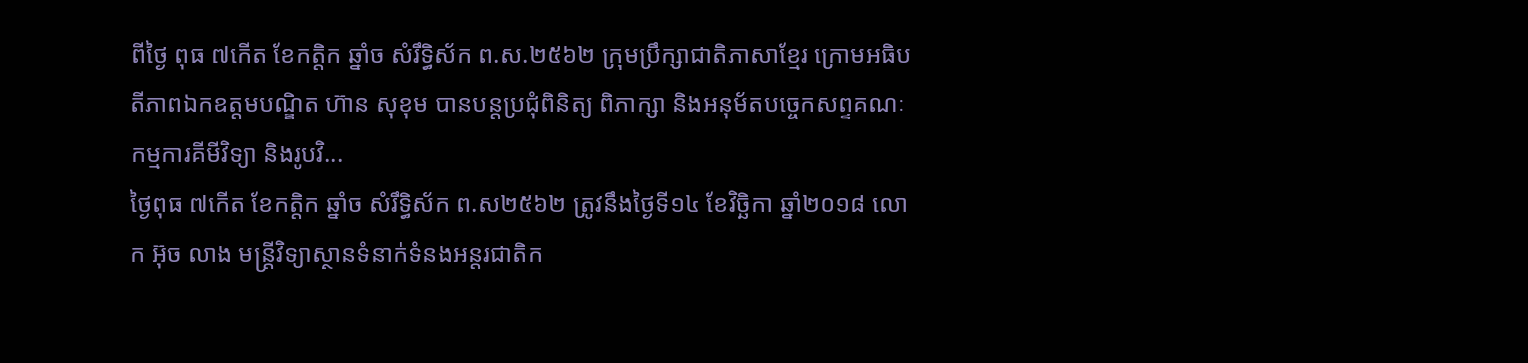ពីថ្ងៃ ពុធ ៧កើត ខែកត្តិក ឆ្នាំច សំរឹទ្ធិស័ក ព.ស.២៥៦២ ក្រុមប្រឹក្សាជាតិភាសាខ្មែរ ក្រោមអធិបតីភាពឯកឧត្តមបណ្ឌិត ហ៊ាន សុខុម បានបន្តប្រជុំពិនិត្យ ពិភាក្សា និងអនុម័តបច្ចេកសព្ទគណៈកម្មការគីមីវិទ្យា និងរូបវិ...
ថ្ងៃពុធ ៧កើត ខែកត្តិក ឆ្នាំច សំរឹទ្ធិស័ក ព.ស២៥៦២ ត្រូវនឹងថ្ងៃទី១៤ ខែវិច្ឆិកា ឆ្នាំ២០១៨ លោក អ៊ុច លាង មន្ត្រីវិទ្យាស្ថានទំនាក់ទំនងអន្តរជាតិក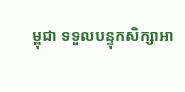ម្ពុជា ទទួលបន្ទុកសិក្សាអា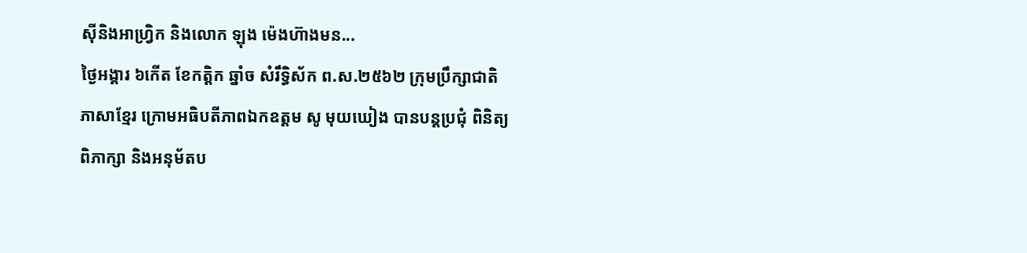ស៊ីនិងអាហ្វ្រិក និងលោក ឡុង ម៉េងហ៊ាងមន...
ថ្ងៃអង្គារ ៦កើត ខែកត្តិក ឆ្នាំច សំរឹទ្ធិស័ក ព.ស.២៥៦២ ក្រុមប្រឹក្សាជាតិភាសាខ្មែរ ក្រោមអធិបតីភាពឯកឧត្តម សូ មុយឃៀង បានបន្តប្រជុំ ពិនិត្យ ពិភាក្សា និងអនុម័តប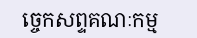ច្ចេកសព្ទគណៈកម្ម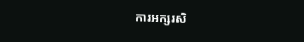ការអក្សរសិ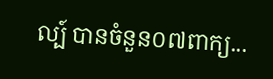ល្ប៍ បានចំនួន០៧ពាក្យ...